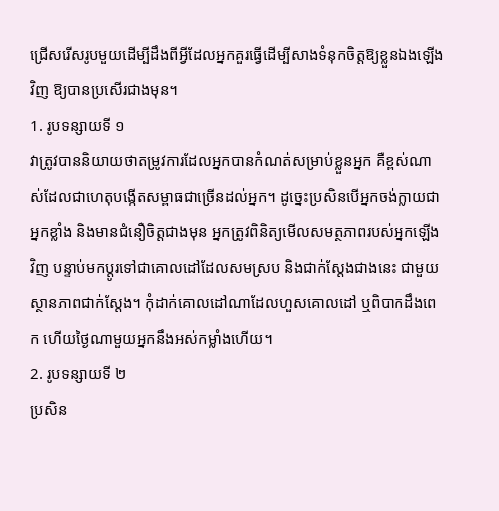ជ្រើសរើសរូបមួយដើម្បីដឹងពីអ្វីដែលអ្នកគួរធ្វើដើម្បីសាងទំនុកចិត្តឱ្យខ្លួនឯងឡើងវិញ ឱ្យបានប្រសើរជាងមុន។
1. រូបទន្សាយទី ១
វាត្រូវបាននិយាយថាតម្រូវការដែលអ្នកបានកំណត់សម្រាប់ខ្លួនអ្នក គឺខ្ពស់ណាស់ដែលជាហេតុបង្កើតសម្ពាធជាច្រើនដល់អ្នក។ ដូច្នេះប្រសិនបើអ្នកចង់ក្លាយជាអ្នកខ្លាំង និងមានជំនឿចិត្តជាងមុន អ្នកត្រូវពិនិត្យមើលសមត្ថភាពរបស់អ្នកឡើងវិញ បន្ទាប់មកប្តូរទៅជាគោលដៅដែលសមស្រប និងជាក់ស្តែងជាងនេះ ជាមួយស្ថានភាពជាក់ស្តែង។ កុំដាក់គោលដៅណាដែលហួសគោលដៅ ឬពិបាកដឹងពេក ហើយថ្ងៃណាមួយអ្នកនឹងអស់កម្លាំងហើយ។
2. រូបទន្សាយទី ២
ប្រសិន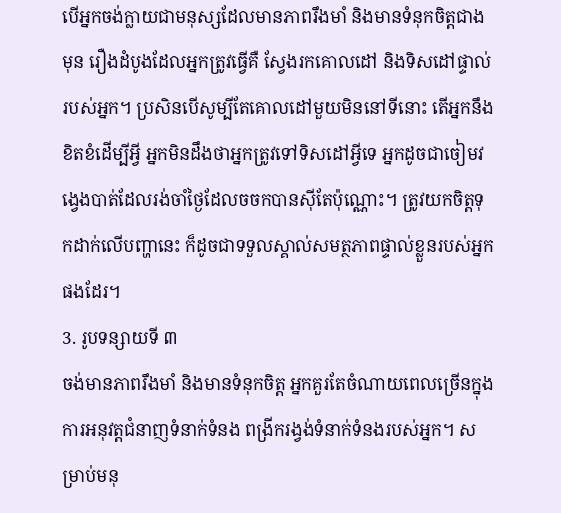បើអ្នកចង់ក្លាយជាមនុស្សដែលមានភាពរឹងមាំ និងមានទំនុកចិត្តជាងមុន រឿងដំបូងដែលអ្នកត្រូវធ្វើគឺ ស្វែងរកគោលដៅ និងទិសដៅផ្ទាល់របស់អ្នក។ ប្រសិនបើសូម្បីតែគោលដៅមួយមិននៅទីនោះ តើអ្នកនឹងខិតខំដើម្បីអ្វី អ្នកមិនដឹងថាអ្នកត្រូវទៅទិសដៅអ្វីទេ អ្នកដូចជាចៀមវង្វេងបាត់ដែលរង់ចាំថ្ងៃដែលចចកបានស៊ីតែប៉ុណ្ណោះ។ ត្រូវយកចិត្តទុកដាក់លើបញ្ហានេះ ក៏ដូចជាទទួលស្គាល់សមត្ថភាពផ្ទាល់ខ្លួនរបស់អ្នកផងដែរ។
3. រូបទន្សាយទី ៣
ចង់មានភាពរឹងមាំ និងមានទំនុកចិត្ត អ្នកគួរតែចំណាយពេលច្រើនក្នុងការអនុវត្តជំនាញទំនាក់ទំនង ពង្រីករង្វង់ទំនាក់ទំនងរបស់អ្នក។ សម្រាប់មនុ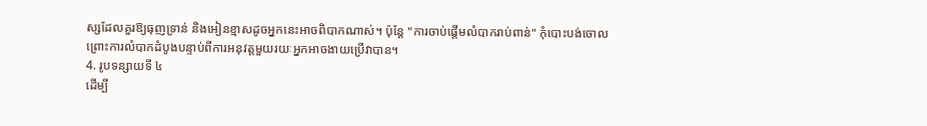ស្សដែលគួរឱ្យធុញទ្រាន់ និងអៀនខ្មាសដូចអ្នកនេះអាចពិបាកណាស់។ ប៉ុន្តែ "ការចាប់ផ្តើមលំបាករាប់ពាន់" កុំបោះបង់ចោល ព្រោះការលំបាកដំបូងបន្ទាប់ពីការអនុវត្តមួយរយៈអ្នកអាចងាយប្រើវាបាន។
4. រូបទន្សាយទី ៤
ដើម្បី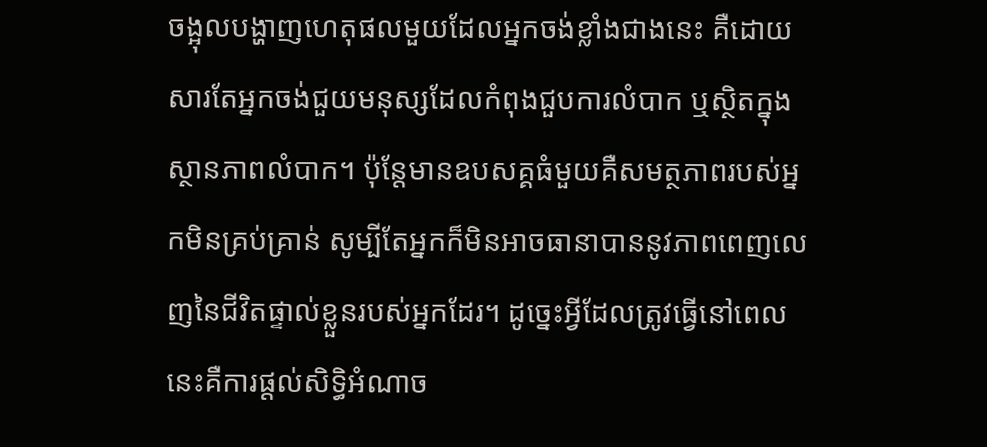ចង្អុលបង្ហាញហេតុផលមួយដែលអ្នកចង់ខ្លាំងជាងនេះ គឺដោយសារតែអ្នកចង់ជួយមនុស្សដែលកំពុងជួបការលំបាក ឬស្ថិតក្នុងស្ថានភាពលំបាក។ ប៉ុន្តែមានឧបសគ្គធំមួយគឺសមត្ថភាពរបស់អ្នកមិនគ្រប់គ្រាន់ សូម្បីតែអ្នកក៏មិនអាចធានាបាននូវភាពពេញលេញនៃជីវិតផ្ទាល់ខ្លួនរបស់អ្នកដែរ។ ដូច្នេះអ្វីដែលត្រូវធ្វើនៅពេលនេះគឺការផ្តល់សិទ្ធិអំណាច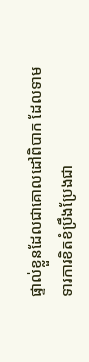ផ្ទាល់ខ្លួនដែលជាគោលដៅពិបាក ដែលទាមទារការខិតខំប្រឹងប្រែងជា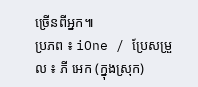ច្រើនពីអ្នក៕
ប្រភព ៖ iOne / ប្រែសម្រួល ៖ ភី អេក (ក្នុងស្រុក)